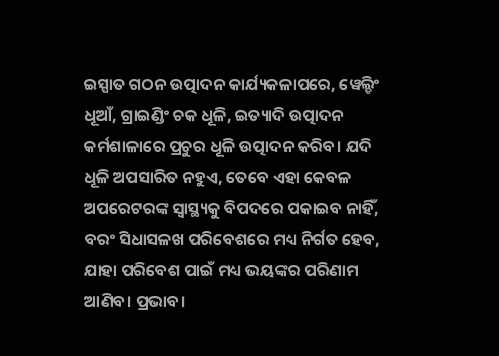ଇସ୍ପାତ ଗଠନ ଉତ୍ପାଦନ କାର୍ଯ୍ୟକଳାପରେ, ୱେଲ୍ଡିଂ ଧୂଆଁ, ଗ୍ରାଇଣ୍ଡିଂ ଚକ ଧୂଳି, ଇତ୍ୟାଦି ଉତ୍ପାଦନ କର୍ମଶାଳାରେ ପ୍ରଚୁର ଧୂଳି ଉତ୍ପାଦନ କରିବ। ଯଦି ଧୂଳି ଅପସାରିତ ନହୁଏ, ତେବେ ଏହା କେବଳ ଅପରେଟରଙ୍କ ସ୍ୱାସ୍ଥ୍ୟକୁ ବିପଦରେ ପକାଇବ ନାହିଁ, ବରଂ ସିଧାସଳଖ ପରିବେଶରେ ମଧ୍ୟ ନିର୍ଗତ ହେବ, ଯାହା ପରିବେଶ ପାଇଁ ମଧ୍ୟ ଭୟଙ୍କର ପରିଣାମ ଆଣିବ। ପ୍ରଭାବ।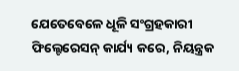ଯେତେବେଳେ ଧୂଳି ସଂଗ୍ରହକାରୀ ଫିଲ୍ଟେରେସନ୍ କାର୍ଯ୍ୟ କରେ, ନିୟନ୍ତ୍ରକ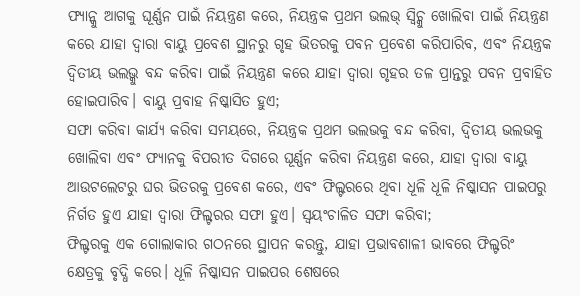ଫ୍ୟାନ୍କୁ ଆଗକୁ ଘୂର୍ଣ୍ଣନ ପାଇଁ ନିୟନ୍ତ୍ରଣ କରେ, ନିୟନ୍ତ୍ରକ ପ୍ରଥମ ଭଲଭ୍ ସ୍ୱିଚ୍କୁ ଖୋଲିବା ପାଇଁ ନିୟନ୍ତ୍ରଣ କରେ ଯାହା ଦ୍ୱାରା ବାୟୁ ପ୍ରବେଶ ସ୍ଥାନରୁ ଗୃହ ଭିତରକୁ ପବନ ପ୍ରବେଶ କରିପାରିବ, ଏବଂ ନିୟନ୍ତ୍ରକ ଦ୍ୱିତୀୟ ଭଲଭ୍କୁ ବନ୍ଦ କରିବା ପାଇଁ ନିୟନ୍ତ୍ରଣ କରେ ଯାହା ଦ୍ୱାରା ଗୃହର ତଳ ପ୍ରାନ୍ତରୁ ପବନ ପ୍ରବାହିତ ହୋଇପାରିବ। ବାୟୁ ପ୍ରବାହ ନିଷ୍କାସିତ ହୁଏ;
ସଫା କରିବା କାର୍ଯ୍ୟ କରିବା ସମୟରେ, ନିୟନ୍ତ୍ରକ ପ୍ରଥମ ଭଲଭକୁ ବନ୍ଦ କରିବା, ଦ୍ୱିତୀୟ ଭଲଭକୁ ଖୋଲିବା ଏବଂ ଫ୍ୟାନକୁ ବିପରୀତ ଦିଗରେ ଘୂର୍ଣ୍ଣନ କରିବା ନିୟନ୍ତ୍ରଣ କରେ, ଯାହା ଦ୍ଵାରା ବାୟୁ ଆଉଟଲେଟରୁ ଘର ଭିତରକୁ ପ୍ରବେଶ କରେ, ଏବଂ ଫିଲ୍ଟରରେ ଥିବା ଧୂଳି ଧୂଳି ନିଷ୍କାସନ ପାଇପରୁ ନିର୍ଗତ ହୁଏ ଯାହା ଦ୍ୱାରା ଫିଲ୍ଟରର ସଫା ହୁଏ। ସ୍ୱୟଂଚାଳିତ ସଫା କରିବା;
ଫିଲ୍ଟରକୁ ଏକ ଗୋଲାକାର ଗଠନରେ ସ୍ଥାପନ କରନ୍ତୁ, ଯାହା ପ୍ରଭାବଶାଳୀ ଭାବରେ ଫିଲ୍ଟରିଂ କ୍ଷେତ୍ରକୁ ବୃଦ୍ଧି କରେ। ଧୂଳି ନିଷ୍କାସନ ପାଇପର ଶେଷରେ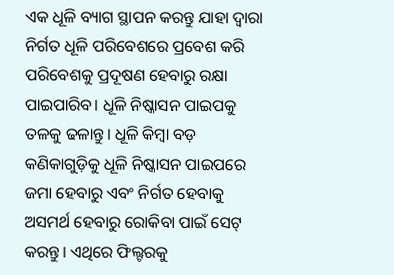ଏକ ଧୂଳି ବ୍ୟାଗ ସ୍ଥାପନ କରନ୍ତୁ ଯାହା ଦ୍ୱାରା ନିର୍ଗତ ଧୂଳି ପରିବେଶରେ ପ୍ରବେଶ କରି ପରିବେଶକୁ ପ୍ରଦୂଷଣ ହେବାରୁ ରକ୍ଷା ପାଇପାରିବ। ଧୂଳି ନିଷ୍କାସନ ପାଇପକୁ ତଳକୁ ଢଳାନ୍ତୁ। ଧୂଳି କିମ୍ବା ବଡ଼ କଣିକାଗୁଡ଼ିକୁ ଧୂଳି ନିଷ୍କାସନ ପାଇପରେ ଜମା ହେବାରୁ ଏବଂ ନିର୍ଗତ ହେବାକୁ ଅସମର୍ଥ ହେବାରୁ ରୋକିବା ପାଇଁ ସେଟ୍ କରନ୍ତୁ। ଏଥିରେ ଫିଲ୍ଟରକୁ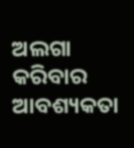ଅଲଗା କରିବାର ଆବଶ୍ୟକତା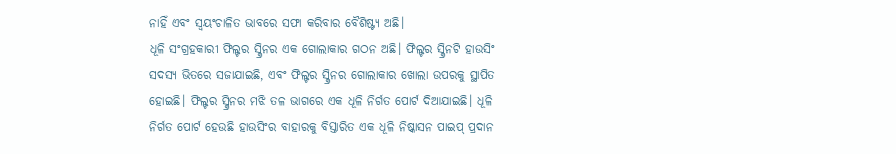ନାହିଁ ଏବଂ ସ୍ୱୟଂଚାଳିତ ଭାବରେ ସଫା କରିବାର ବୈଶିଷ୍ଟ୍ୟ ଅଛି।
ଧୂଳି ସଂଗ୍ରହକାରୀ ଫିଲ୍ଟର ସ୍କ୍ରିନର ଏକ ଗୋଲାକାର ଗଠନ ଅଛି। ଫିଲ୍ଟର ସ୍କ୍ରିନଟି ହାଉସିଂ ସଦସ୍ୟ ଭିତରେ ସଜାଯାଇଛି, ଏବଂ ଫିଲ୍ଟର ସ୍କ୍ରିନର ଗୋଲାକାର ଖୋଲା ଉପରକୁ ସ୍ଥାପିତ ହୋଇଛି। ଫିଲ୍ଟର ସ୍କ୍ରିନର ମଝି ତଳ ଭାଗରେ ଏକ ଧୂଳି ନିର୍ଗତ ପୋର୍ଟ ଦିଆଯାଇଛି। ଧୂଳି ନିର୍ଗତ ପୋର୍ଟ ହେଉଛି ହାଉସିଂର ବାହାରକୁ ବିସ୍ତାରିତ ଏକ ଧୂଳି ନିଷ୍କାସନ ପାଇପ୍ ପ୍ରଦାନ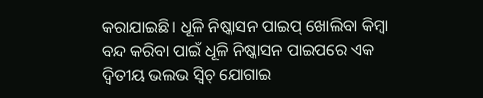କରାଯାଇଛି। ଧୂଳି ନିଷ୍କାସନ ପାଇପ୍ ଖୋଲିବା କିମ୍ବା ବନ୍ଦ କରିବା ପାଇଁ ଧୂଳି ନିଷ୍କାସନ ପାଇପରେ ଏକ ଦ୍ୱିତୀୟ ଭଲଭ ସ୍ୱିଚ୍ ଯୋଗାଇ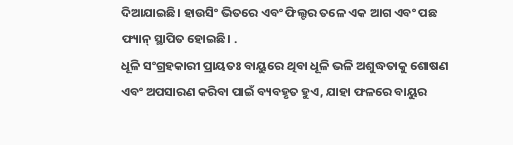ଦିଆଯାଇଛି। ହାଉସିଂ ଭିତରେ ଏବଂ ଫିଲ୍ଟର ତଳେ ଏକ ଆଗ ଏବଂ ପଛ ଫ୍ୟାନ୍ ସ୍ଥାପିତ ହୋଇଛି। .
ଧୂଳି ସଂଗ୍ରହକାରୀ ପ୍ରାୟତଃ ବାୟୁରେ ଥିବା ଧୂଳି ଭଳି ଅଶୁଦ୍ଧତାକୁ ଶୋଷଣ ଏବଂ ଅପସାରଣ କରିବା ପାଇଁ ବ୍ୟବହୃତ ହୁଏ, ଯାହା ଫଳରେ ବାୟୁର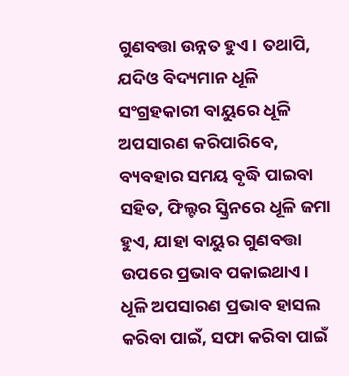ଗୁଣବତ୍ତା ଉନ୍ନତ ହୁଏ। ତଥାପି, ଯଦିଓ ବିଦ୍ୟମାନ ଧୂଳି ସଂଗ୍ରହକାରୀ ବାୟୁରେ ଧୂଳି ଅପସାରଣ କରିପାରିବେ, ବ୍ୟବହାର ସମୟ ବୃଦ୍ଧି ପାଇବା ସହିତ, ଫିଲ୍ଟର ସ୍କ୍ରିନରେ ଧୂଳି ଜମା ହୁଏ, ଯାହା ବାୟୁର ଗୁଣବତ୍ତା ଉପରେ ପ୍ରଭାବ ପକାଇଥାଏ। ଧୂଳି ଅପସାରଣ ପ୍ରଭାବ ହାସଲ କରିବା ପାଇଁ, ସଫା କରିବା ପାଇଁ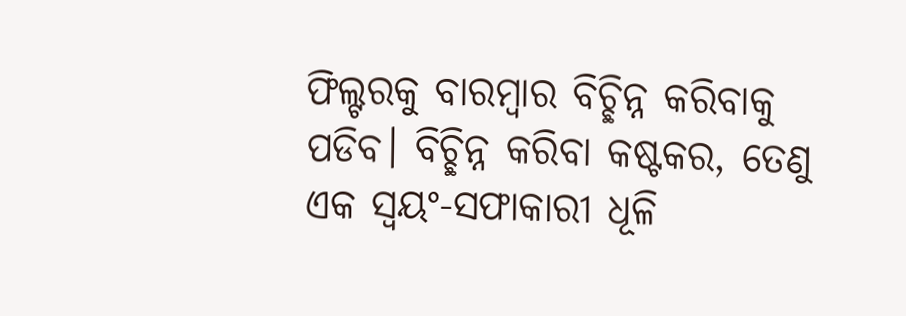ଫିଲ୍ଟରକୁ ବାରମ୍ବାର ବିଚ୍ଛିନ୍ନ କରିବାକୁ ପଡିବ। ବିଚ୍ଛିନ୍ନ କରିବା କଷ୍ଟକର, ତେଣୁ ଏକ ସ୍ୱୟଂ-ସଫାକାରୀ ଧୂଳି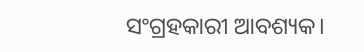ସଂଗ୍ରହକାରୀ ଆବଶ୍ୟକ।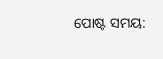ପୋଷ୍ଟ ସମୟ: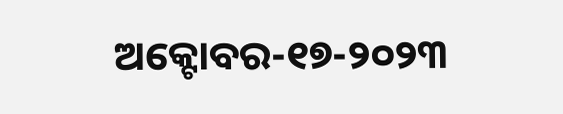ଅକ୍ଟୋବର-୧୭-୨୦୨୩